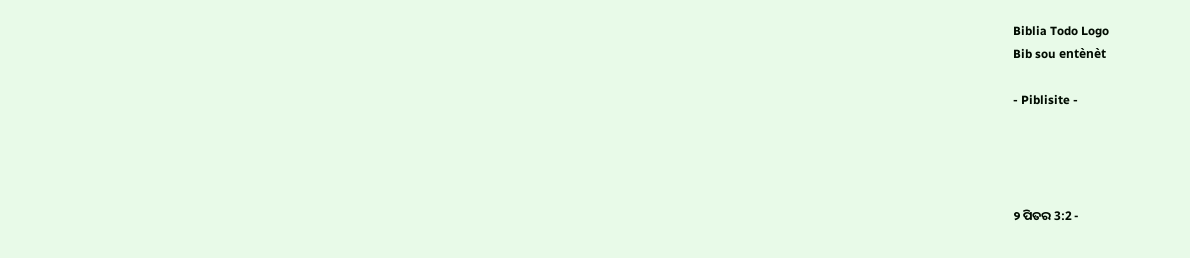Biblia Todo Logo
Bib sou entènèt

- Piblisite -




୨ ପିତର 3:2 -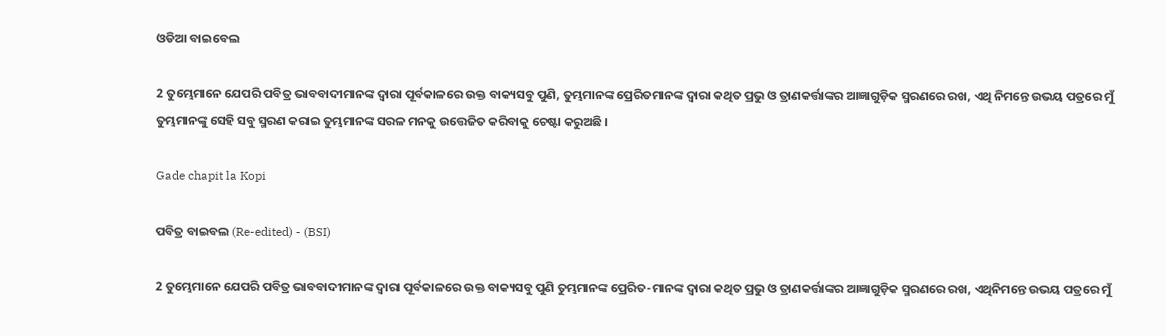ଓଡିଆ ବାଇବେଲ

2 ତୁମ୍ଭେମାନେ ଯେପରି ପବିତ୍ର ଭାବବାଦୀମାନଙ୍କ ଦ୍ୱାରା ପୂର୍ବକାଳରେ ଉକ୍ତ ବାକ୍ୟସବୁ ପୁଣି, ତୁମ୍ଭମାନଙ୍କ ପ୍ରେରିତମାନଙ୍କ ଦ୍ୱାରା କଥିତ ପ୍ରଭୁ ଓ ତ୍ରାଣକର୍ତ୍ତାଙ୍କର ଆଜ୍ଞାଗୁଡ଼ିକ ସ୍ମରଣରେ ରଖ, ଏଥି ନିମନ୍ତେ ଉଭୟ ପତ୍ରରେ ମୁଁ ତୁମ୍ଭମାନଙ୍କୁ ସେହି ସବୁ ସ୍ମରଣ କରାଇ ତୁମ୍ଭମାନଙ୍କ ସରଳ ମନକୁ ଉତ୍ତେଜିତ କରିବାକୁ ଚେଷ୍ଟା କରୁଅଛି ।

Gade chapit la Kopi

ପବିତ୍ର ବାଇବଲ (Re-edited) - (BSI)

2 ତୁମ୍ଭେମାନେ ଯେପରି ପବିତ୍ର ଭାବବାଦୀମାନଙ୍କ ଦ୍ଵାରା ପୂର୍ବକାଳରେ ଉକ୍ତ ବାକ୍ୟସବୁ ପୁଣି ତୁମ୍ଭମାନଙ୍କ ପ୍ରେରିତ-ମାନଙ୍କ ଦ୍ଵାରା କଥିତ ପ୍ରଭୁ ଓ ତ୍ରାଣକର୍ତ୍ତାଙ୍କର ଆଜ୍ଞାଗୁଡ଼ିକ ସ୍ମରଣରେ ରଖ, ଏଥିନିମନ୍ତେ ଉଭୟ ପତ୍ରରେ ମୁଁ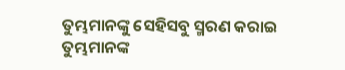ତୁମ୍ଭମାନଙ୍କୁ ସେହିସବୁ ସ୍ମରଣ କରାଇ ତୁମ୍ଭମାନଙ୍କ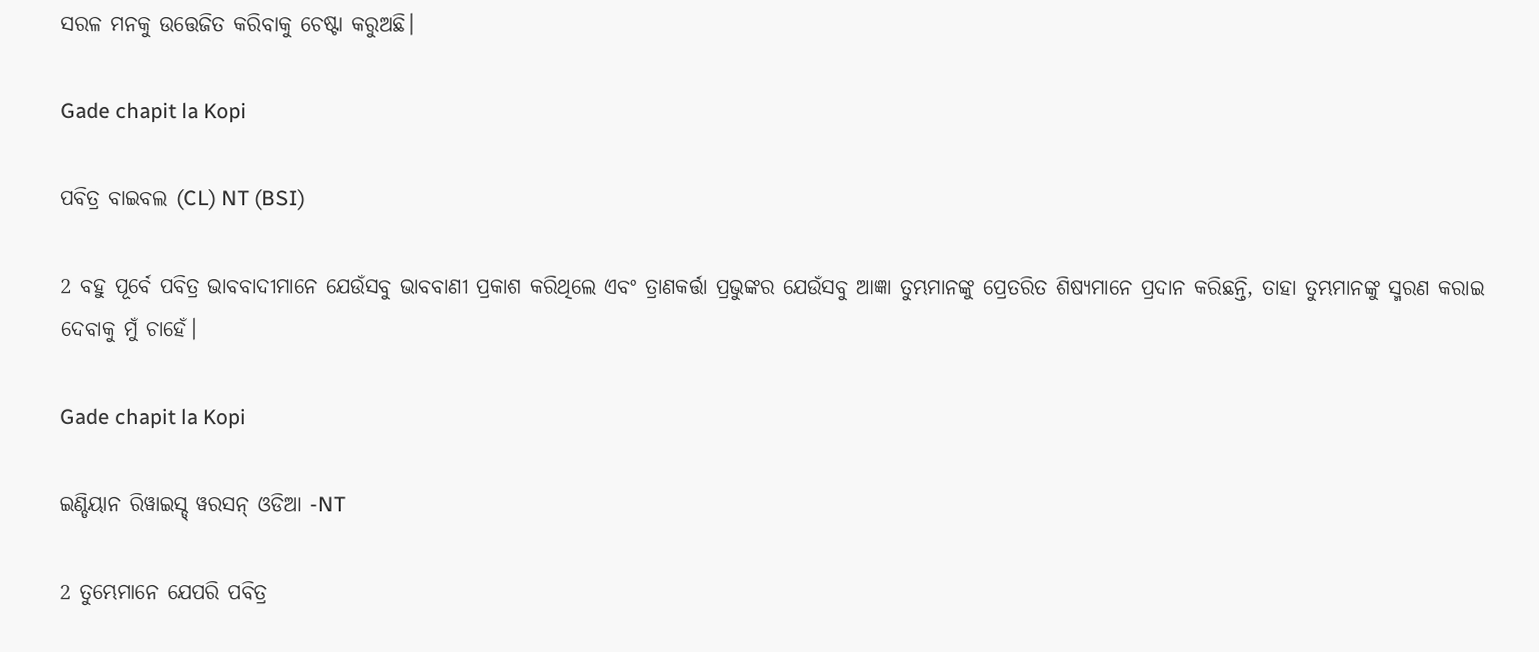ସରଳ ମନକୁ ଉତ୍ତେଜିତ କରିବାକୁ ଚେଷ୍ଟା କରୁଅଛି।

Gade chapit la Kopi

ପବିତ୍ର ବାଇବଲ (CL) NT (BSI)

2 ବହୁ ପୂର୍ବେ ପବିତ୍ର ଭାବବାଦୀମାନେ ଯେଉଁସବୁ ଭାବବାଣୀ ପ୍ରକାଶ କରିଥିଲେ ଏବଂ ତ୍ରାଣକର୍ତ୍ତା ପ୍ରଭୁଙ୍କର ଯେଉଁସବୁ ଆଜ୍ଞା ତୁମ୍ଭମାନଙ୍କୁ ପ୍ରେତରିତ ଶିଷ୍ୟମାନେ ପ୍ରଦାନ କରିଛନ୍ତି, ତାହା ତୁମ୍ଭମାନଙ୍କୁ ସ୍ମରଣ କରାଇ ଦେବାକୁ ମୁଁ ଚାହେଁ।

Gade chapit la Kopi

ଇଣ୍ଡିୟାନ ରିୱାଇସ୍ଡ୍ ୱରସନ୍ ଓଡିଆ -NT

2 ତୁମ୍ଭେମାନେ ଯେପରି ପବିତ୍ର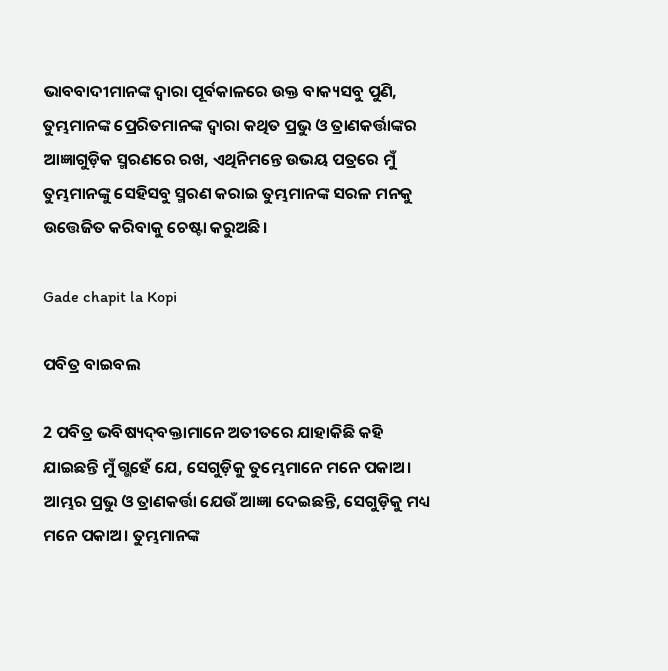ଭାବବାଦୀମାନଙ୍କ ଦ୍ୱାରା ପୂର୍ବକାଳରେ ଉକ୍ତ ବାକ୍ୟସବୁ ପୁଣି, ତୁମ୍ଭମାନଙ୍କ ପ୍ରେରିତମାନଙ୍କ ଦ୍ୱାରା କଥିତ ପ୍ରଭୁ ଓ ତ୍ରାଣକର୍ତ୍ତାଙ୍କର ଆଜ୍ଞାଗୁଡ଼ିକ ସ୍ମରଣରେ ରଖ, ଏଥିନିମନ୍ତେ ଉଭୟ ପତ୍ରରେ ମୁଁ ତୁମ୍ଭମାନଙ୍କୁ ସେହିସବୁ ସ୍ମରଣ କରାଇ ତୁମ୍ଭମାନଙ୍କ ସରଳ ମନକୁ ଉତ୍ତେଜିତ କରିବାକୁ ଚେଷ୍ଟା କରୁଅଛି।

Gade chapit la Kopi

ପବିତ୍ର ବାଇବଲ

2 ପବିତ୍ର ଭବିଷ୍ୟ‌‌ଦ୍‌‌‌‌ବକ୍ତାମାନେ ଅତୀତରେ ଯାହାକିଛି କହି ଯାଇଛନ୍ତି ମୁଁ ଗ୍ଭହେଁ ଯେ, ସେଗୁଡ଼ିକୁ ତୁମ୍ଭେମାନେ ମନେ ପକାଅ। ଆମ୍ଭର ପ୍ରଭୁ ଓ ତ୍ରାଣକର୍ତ୍ତା ଯେଉଁ ଆଜ୍ଞା ଦେଇଛନ୍ତି, ସେଗୁଡ଼ିକୁ ମଧ୍ୟ ମନେ ପକାଅ। ତୁମ୍ଭମାନଙ୍କ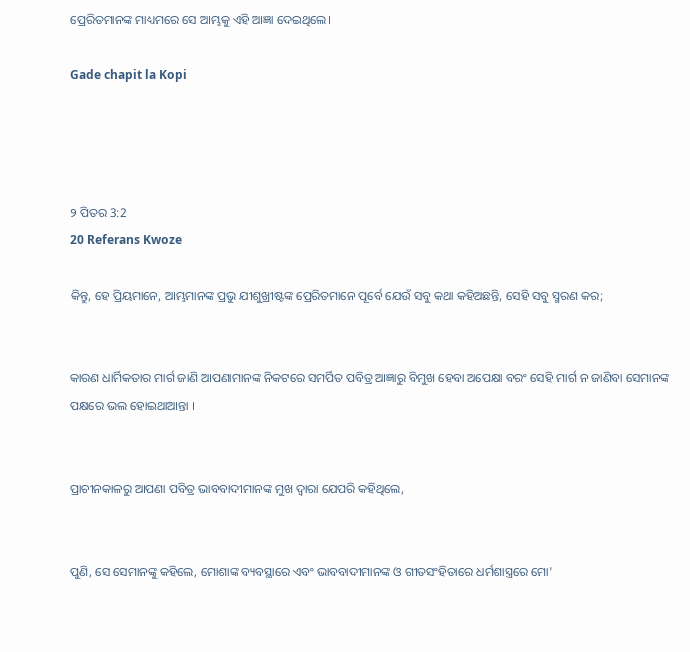ପ୍ରେରିତମାନଙ୍କ ମାଧ୍ୟମରେ ସେ ଆମ୍ଭକୁ ଏହି ଆଜ୍ଞା ଦେଇଥିଲେ।

Gade chapit la Kopi




୨ ପିତର 3:2
20 Referans Kwoze

କିନ୍ତୁ, ହେ ପ୍ରିୟମାନେ, ଆମ୍ଭମାନଙ୍କ ପ୍ରଭୁ ଯୀଶୁଖ୍ରୀଷ୍ଟଙ୍କ ପ୍ରେରିତମାନେ ପୂର୍ବେ ଯେଉଁ ସବୁ କଥା କହିଅଛନ୍ତି, ସେହି ସବୁ ସ୍ମରଣ କର;


କାରଣ ଧାର୍ମିକତାର ମାର୍ଗ ଜାଣି ଆପଣାମାନଙ୍କ ନିକଟରେ ସମର୍ପିତ ପବିତ୍ର ଆଜ୍ଞାରୁ ବିମୁଖ ହେବା ଅପେକ୍ଷା ବରଂ ସେହି ମାର୍ଗ ନ ଜାଣିବା ସେମାନଙ୍କ ପକ୍ଷରେ ଭଲ ହୋଇଥାଆନ୍ତା ।


ପ୍ରାଚୀନକାଳରୁ ଆପଣା ପବିତ୍ର ଭାବବାଦୀମାନଙ୍କ ମୁଖ ଦ୍ୱାରା ଯେପରି କହିଥିଲେ,


ପୁଣି, ସେ ସେମାନଙ୍କୁ କହିଲେ, ମୋଶାଙ୍କ ବ୍ୟବସ୍ଥାରେ ଏବଂ ଭାବବାଦୀମାନଙ୍କ ଓ ଗୀତସଂହିତାରେ ଧର୍ମଶାସ୍ତ୍ରରେ ମୋ'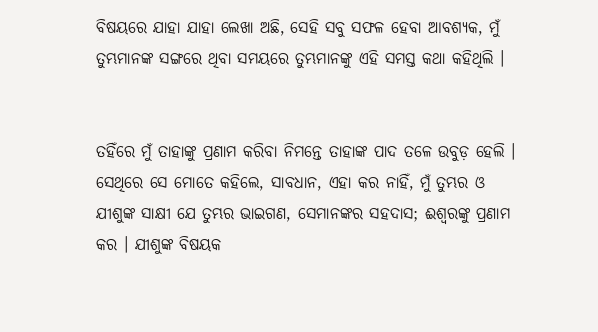ବିଷୟରେ ଯାହା ଯାହା ଲେଖା ଅଛି, ସେହି ସବୁ ସଫଳ ହେବା ଆବଶ୍ୟକ, ମୁଁ ତୁମ୍ଭମାନଙ୍କ ସଙ୍ଗରେ ଥିବା ସମୟରେ ତୁମ୍ଭମାନଙ୍କୁ ଏହି ସମସ୍ତ କଥା କହିଥିଲି ।


ତହିଁରେ ମୁଁ ତାହାଙ୍କୁ ପ୍ରଣାମ କରିବା ନିମନ୍ତେ ତାହାଙ୍କ ପାଦ ତଳେ ଉବୁଡ଼ ହେଲି । ସେଥିରେ ସେ ମୋତେ କହିଲେ, ସାବଧାନ, ଏହା କର ନାହିଁ, ମୁଁ ତୁମ୍ଭର ଓ ଯୀଶୁଙ୍କ ସାକ୍ଷୀ ଯେ ତୁମ୍ଭର ଭାଇଗଣ, ସେମାନଙ୍କର ସହଦାସ; ଈଶ୍ୱରଙ୍କୁ ପ୍ରଣାମ କର । ଯୀଶୁଙ୍କ ବିଷୟକ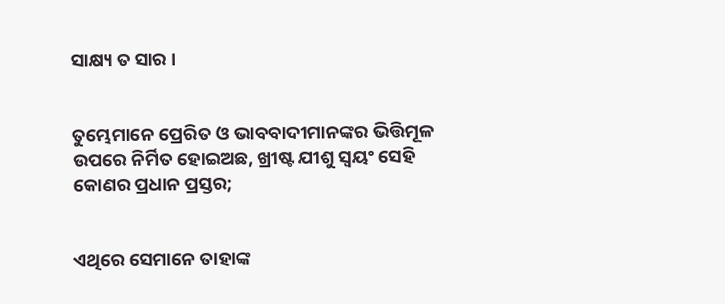ସାକ୍ଷ୍ୟ ତ ସାର ।


ତୁମ୍ଭେମାନେ ପ୍ରେରିତ ଓ ଭାବବାଦୀମାନଙ୍କର ଭିତ୍ତିମୂଳ ଉପରେ ନିର୍ମିତ ହୋଇଅଛ, ଖ୍ରୀଷ୍ଟ ଯୀଶୁ ସ୍ୱୟଂ ସେହି କୋଣର ପ୍ରଧାନ ପ୍ରସ୍ତର;


ଏଥିରେ ସେମାନେ ତାହାଙ୍କ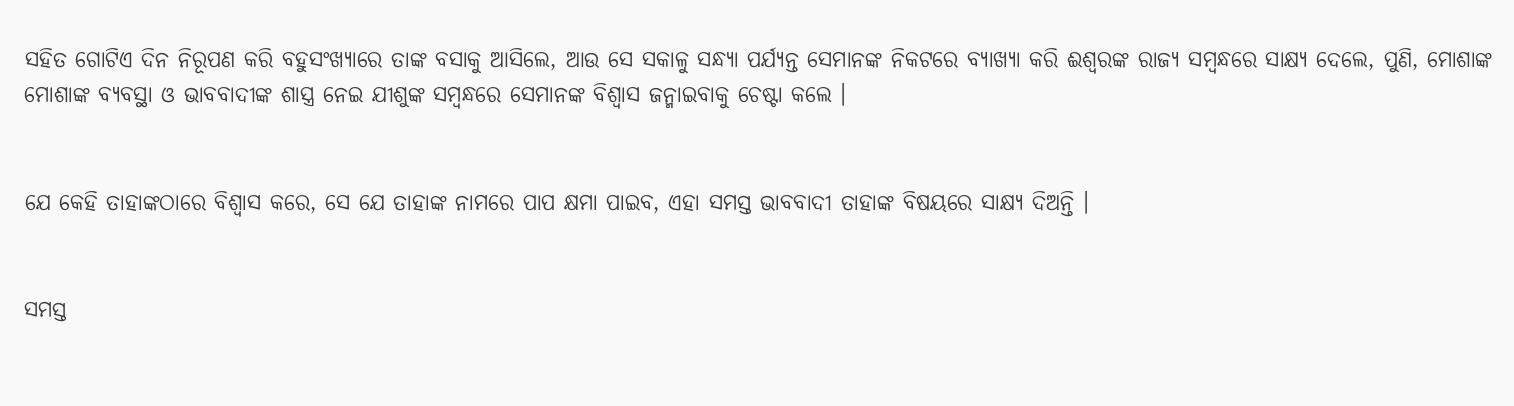ସହିତ ଗୋଟିଏ ଦିନ ନିରୂପଣ କରି ବହୁସଂଖ୍ୟାରେ ତାଙ୍କ ବସାକୁ ଆସିଲେ, ଆଉ ସେ ସକାଳୁ ସନ୍ଧ୍ୟା ପର୍ଯ୍ୟନ୍ତ ସେମାନଙ୍କ ନିକଟରେ ବ୍ୟାଖ୍ୟା କରି ଈଶ୍ୱରଙ୍କ ରାଜ୍ୟ ସମ୍ବନ୍ଧରେ ସାକ୍ଷ୍ୟ ଦେଲେ, ପୁଣି, ମୋଶାଙ୍କ ମୋଶାଙ୍କ ବ୍ୟବସ୍ଥା ଓ ଭାବବାଦୀଙ୍କ ଶାସ୍ତ୍ର ନେଇ ଯୀଶୁଙ୍କ ସମ୍ବନ୍ଧରେ ସେମାନଙ୍କ ବିଶ୍ୱାସ ଜନ୍ମାଇବାକୁ ଚେଷ୍ଟା କଲେ ।


ଯେ କେହି ତାହାଙ୍କଠାରେ ବିଶ୍ୱାସ କରେ, ସେ ଯେ ତାହାଙ୍କ ନାମରେ ପାପ କ୍ଷମା ପାଇବ, ଏହା ସମସ୍ତ ଭାବବାଦୀ ତାହାଙ୍କ ବିଷୟରେ ସାକ୍ଷ୍ୟ ଦିଅନ୍ତି ।


ସମସ୍ତ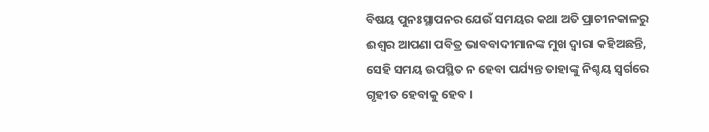ବିଷୟ ପୁନଃସ୍ଥାପନର ଯେଉଁ ସମୟର କଥା ଅତି ପ୍ରାଚୀନକାଳରୁ ଈଶ୍ୱର ଆପଣା ପବିତ୍ର ଭାବବାଦୀମାନଙ୍କ ମୁଖ ଦ୍ୱାରା କହିଅଛନ୍ତି, ସେହି ସମୟ ଉପସ୍ଥିତ ନ ହେବା ପର୍ଯ୍ୟନ୍ତ ତାହାଙ୍କୁ ନିଶ୍ଚୟ ସ୍ୱର୍ଗରେ ଗୃହୀତ ହେବାକୁ ହେବ ।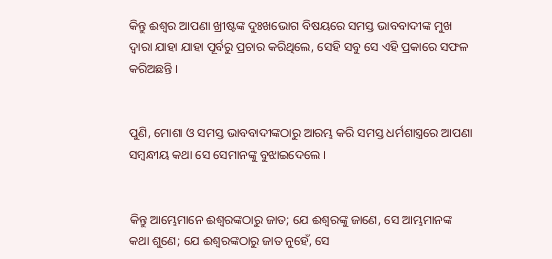କିନ୍ତୁ ଈଶ୍ୱର ଆପଣା ଖ୍ରୀଷ୍ଟଙ୍କ ଦୁଃଖଭୋଗ ବିଷୟରେ ସମସ୍ତ ଭାବବାଦୀଙ୍କ ମୁଖ ଦ୍ୱାରା ଯାହା ଯାହା ପୂର୍ବରୁ ପ୍ରଚାର କରିଥିଲେ, ସେହି ସବୁ ସେ ଏହି ପ୍ରକାରେ ସଫଳ କରିଅଛନ୍ତି ।


ପୁଣି, ମୋଶା ଓ ସମସ୍ତ ଭାବବାଦୀଙ୍କଠାରୁ ଆରମ୍ଭ କରି ସମସ୍ତ ଧର୍ମଶାସ୍ତ୍ରରେ ଆପଣା ସମ୍ବନ୍ଧୀୟ କଥା ସେ ସେମାନଙ୍କୁ ବୁଝାଇଦେଲେ ।


କିନ୍ତୁ ଆମ୍ଭେମାନେ ଈଶ୍ୱରଙ୍କଠାରୁ ଜାତ; ଯେ ଈଶ୍ୱରଙ୍କୁ ଜାଣେ, ସେ ଆମ୍ଭମାନଙ୍କ କଥା ଶୁଣେ; ଯେ ଈଶ୍ୱରଙ୍କଠାରୁ ଜାତ ନୁହେଁ, ସେ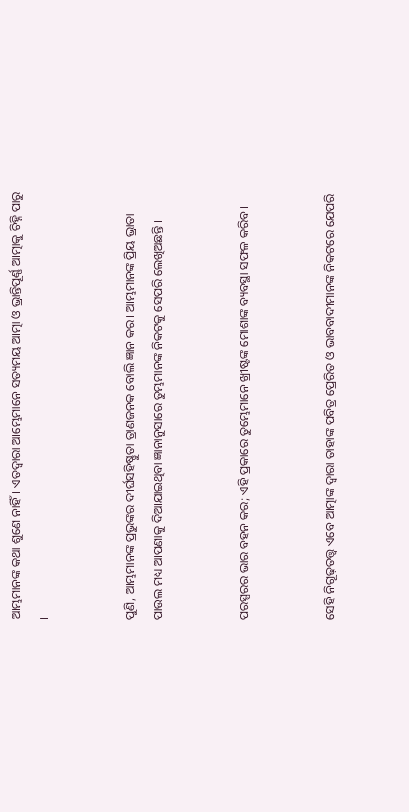ଆମ୍ଭମାନଙ୍କ କଥା ଶୁଣେ ନାହିଁ। ଏତଦ୍ୱାରା ଆମ୍ଭେମାନେ ସତ୍ୟମୟ ଆତ୍ମା ଓ ଭ୍ରାନ୍ତିପୂର୍ଣ୍ଣ ଆତ୍ମାକୁ ଚିହ୍ନି ପାରୁ ।


ପୁଣି, ଆମ୍ଭମାନଙ୍କ ପ୍ରଭୁଙ୍କର ଦୀର୍ଘସହିଷ୍ଣୁତା ତ୍ରାଣଜନକ ବୋଲି ଜ୍ଞାନ କର। ଆମ୍ଭମାନଙ୍କ ପ୍ରିୟ ଭ୍ରାତା ପାଉଲ ମଧ୍ୟ ଆପଣାକୁ ଦିଆଯାଇଥିବା ଜ୍ଞାନାନୁସାରେ ତୁମ୍ଭମାନଙ୍କ ନିକଟକୁ ସେପରି ଲେଖିଅଛନ୍ତି ।


ପରସ୍ପରର ଭାର ବହନ କର; ଏହି ପ୍ରକାରେ ତୁମ୍ଭେମାନେ ଖ୍ରୀଷ୍ଟଙ୍କ ମୋଶାଙ୍କ ବ୍ୟବସ୍ଥା ସଫଳ କରିବ ।


ସେହି ନିଗୂଢ଼ତତ୍ତ୍ୱ ଏବେ ଆତ୍ମାଙ୍କ ଦ୍ୱାରା ତାହାଙ୍କ ପବିତ୍ର ପ୍ରେରିତ ଓ ଭାବବାଦୀମାନଙ୍କ ନିକଟରେ ଯେପରି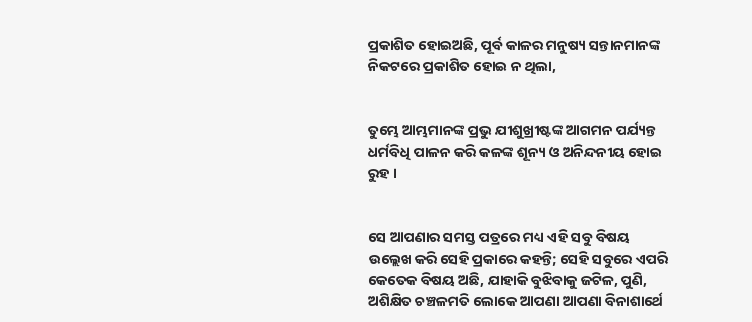ପ୍ରକାଶିତ ହୋଇଅଛି, ପୂର୍ବ କାଳର ମନୁଷ୍ୟ ସନ୍ତାନମାନଙ୍କ ନିକଟରେ ପ୍ରକାଶିତ ହୋଇ ନ ଥିଲା,


ତୁମ୍ଭେ ଆମ୍ଭମାନଙ୍କ ପ୍ରଭୁ ଯୀଶୁଖ୍ରୀଷ୍ଟଙ୍କ ଆଗମନ ପର୍ଯ୍ୟନ୍ତ ଧର୍ମବିଧି ପାଳନ କରି କଳଙ୍କ ଶୂନ୍ୟ ଓ ଅନିନ୍ଦନୀୟ ହୋଇ ରୁହ ।


ସେ ଆପଣାର ସମସ୍ତ ପତ୍ରରେ ମଧ୍ୟ ଏହି ସବୁ ବିଷୟ ଉଲ୍ଲେଖ କରି ସେହି ପ୍ରକାରେ କହନ୍ତି; ସେହି ସବୁରେ ଏପରି କେତେକ ବିଷୟ ଅଛି, ଯାହାକି ବୁଝିବାକୁ ଜଟିଳ, ପୁଣି, ଅଶିକ୍ଷିତ ଚଞ୍ଚଳମତି ଲୋକେ ଆପଣା ଆପଣା ବିନାଶାର୍ଥେ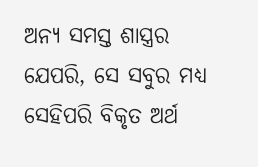ଅନ୍ୟ ସମସ୍ତ ଶାସ୍ତ୍ରର ଯେପରି, ସେ ସବୁର ମଧ୍ୟ ସେହିପରି ବିକୃତ ଅର୍ଥ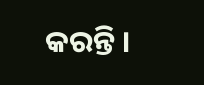କରନ୍ତି ।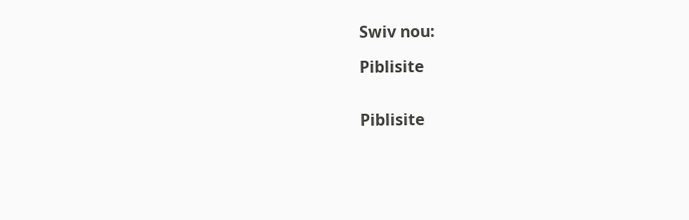Swiv nou:

Piblisite


Piblisite